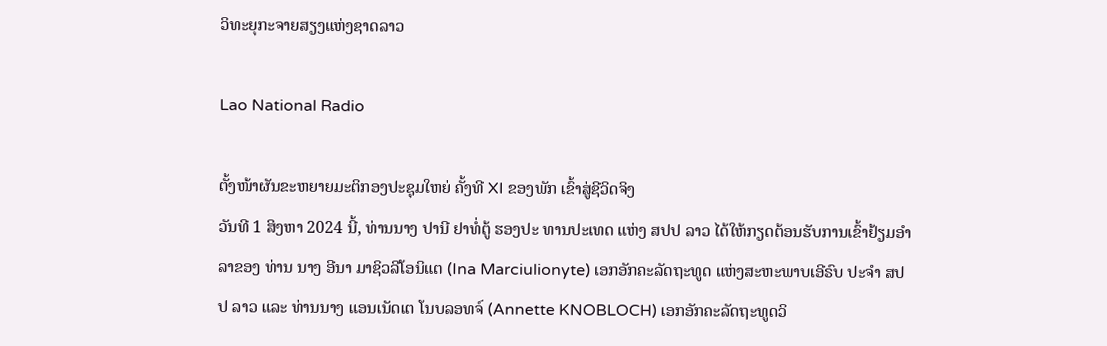ວິທະຍຸກະຈາຍສຽງແຫ່ງຊາດລາວ

Lao National Radio

ຕັ້ງໜ້າຜັນຂະຫຍາຍມະຕິກອງປະຊຸມໃຫຍ່ ຄັ້ງທີ XI ຂອງພັກ ເຂົ້າສູ່ຊີວິດຈິງ
ວັນທີ 1 ສິງຫາ 2024 ນີ້, ທ່ານນາງ ປານີ ຢາທໍ່ຕູ້ ຮອງປະ ທານປະເທດ ແຫ່ງ ສປປ ລາວ ໄດ້ໃຫ້ກຽດຕ້ອນຮັບການເຂົ້າຢ້ຽມອຳລາຂອງ ທ່ານ ນາງ ອີນາ ມາຊິວລີໂອນິແຕ (Ina Marciulionyte) ເອກອັກຄະລັດຖະທູດ ແຫ່ງສະຫະພາບເອີຣົບ ປະຈຳ ສປປ ລາວ ແລະ ທ່ານນາງ ແອນເນັດເຕ ໂນບລອທຈ໌ (Annette KNOBLOCH) ເອກອັກຄະລັດຖະທູດວິ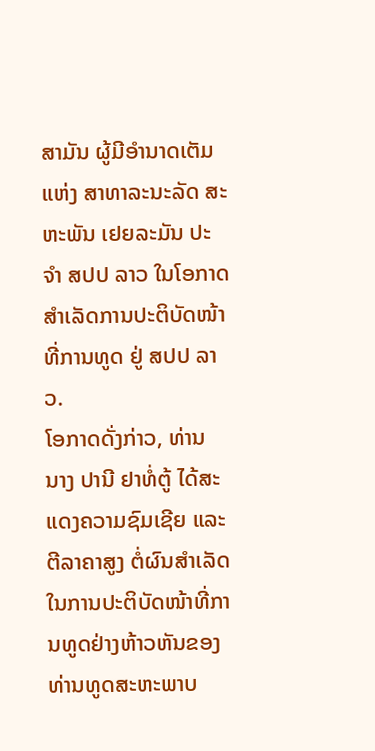ສາມັນ ຜູ້ມີອໍານາດເຕັມ ແຫ່ງ ສາທາລະນະລັດ ສະຫະພັນ ເຢຍລະມັນ ປະຈໍາ ສປປ ລາວ ໃນໂອກາດສຳເລັດການປະຕິບັດໜ້າທີ່ການທູດ ຢູ່ ສປປ ລາວ.
ໂອກາດດັ່ງກ່າວ, ທ່ານ ນາງ ປານີ ຢາທໍ່ຕູ້ ໄດ້ສະແດງຄວາມຊົມເຊີຍ ແລະ ຕີລາຄາສູງ ຕໍ່ຜົນສຳເລັດ ໃນການປະຕິບັດໜ້າທີ່ການທູດຢ່າງຫ້າວຫັນຂອງ ທ່ານທູດສະຫະພາບ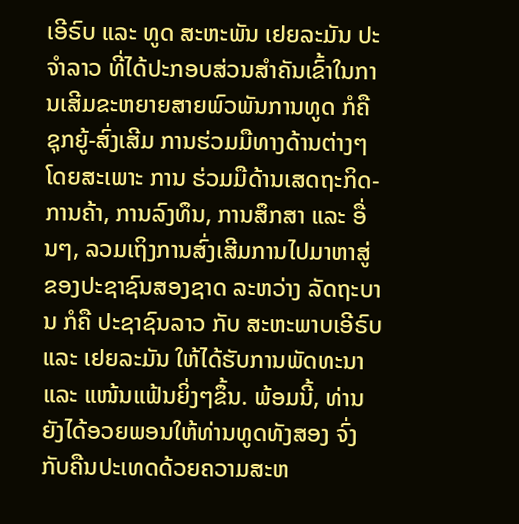ເອີຣົບ ແລະ ທູດ ສະຫະພັນ ເຢຍລະມັນ ປະຈໍາລາວ ທີ່ໄດ້ປະກອບສ່ວນສຳຄັນເຂົ້າໃນການເສີມຂະຫຍາຍສາຍພົວພັນການທູດ ກໍຄື ຊຸກຍູ້-ສົ່ງເສີມ ການຮ່ວມມືທາງດ້ານຕ່າງໆ ໂດຍສະເພາະ ການ ຮ່ວມມືດ້ານເສດຖະກິດ-ການຄ້າ, ການລົງທຶນ, ການສຶກສາ ແລະ ອື່ນໆ, ລວມເຖິງການສົ່ງເສີມການໄປມາຫາສູ່ ຂອງປະຊາຊົນສອງຊາດ ລະຫວ່າງ ລັດຖະບານ ກໍຄື ປະຊາຊົນລາວ ກັບ ສະຫະພາບເອີຣົບ ແລະ ເຢຍລະມັນ ໃຫ້ໄດ້ຮັບການພັດທະນາ ແລະ ແໜ້ນແຟ້ນຍິ່ງໆຂຶ້ນ. ພ້ອມນີ້, ທ່ານຍັງໄດ້ອວຍພອນໃຫ້ທ່ານທູດທັງສອງ ຈົ່ງກັບຄືນປະເທດດ້ວຍຄວາມສະຫ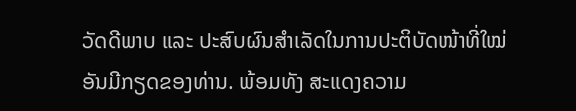ວັດດີພາບ ແລະ ປະສົບຜົນສຳເລັດໃນການປະຕິບັດໜ້າທີ່ໃໝ່ ອັນມີກຽດຂອງທ່ານ. ພ້ອມທັງ ສະແດງຄວາມ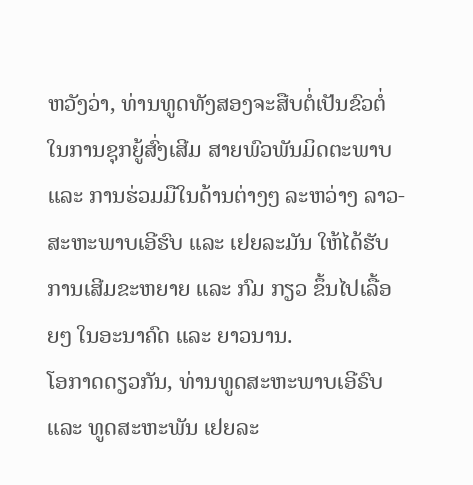ຫວັງວ່າ, ທ່ານທູດທັງສອງຈະສືບຕໍ່ເປັນຂົວຕໍ່ ໃນການຊຸກຍູ້ສົ່ງເສີມ ສາຍພົວພັນມິດຕະພາບ ແລະ ການຮ່ວມມືໃນດ້ານຕ່າງໆ ລະຫວ່າງ ລາວ-ສະຫະພາບເອີຮົບ ແລະ ເຢຍລະມັນ ໃຫ້ໄດ້ຮັບການເສີມຂະຫຍາຍ ແລະ ກົມ ກຽວ ຂຶ້ນໄປເລື້ອຍໆ ໃນອະນາຄົດ ແລະ ຍາວນານ.
ໂອກາດດຽວກັນ, ທ່ານທູດສະຫະພາບເອີຣົບ ແລະ ທູດສະຫະພັນ ເຢຍລະ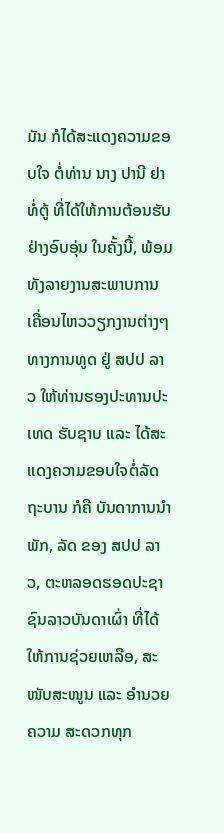ມັນ ກໍໄດ້ສະແດງຄວາມຂອບໃຈ ຕໍ່ທ່ານ ນາງ ປານີ ຢາທໍ່ຕູ້ ທີ່ໄດ້ໃຫ້ການຕ້ອນຮັບຢ່າງອົບອຸ່ນ ໃນຄັ້ງນີ້, ພ້ອມ ທັງລາຍງານສະພາບການເຄື່ອນໄຫວວຽກງານຕ່າງໆ ທາງການທູດ ຢູ່ ສປປ ລາວ ໃຫ້ທ່ານຮອງປະທານປະເທດ ຮັບຊາບ ແລະ ໄດ້ສະແດງຄວາມຂອບໃຈຕໍ່ລັດຖະບານ ກໍຄື ບັນດາການນຳພັກ, ລັດ ຂອງ ສປປ ລາວ, ຕະຫລອດຮອດປະຊາຊົນລາວບັນດາເຜົ່າ ທີ່ໄດ້ໃຫ້ການຊ່ວຍເຫລືອ, ສະໜັບສະໜູນ ແລະ ອຳນວຍຄວາມ ສະດວກທຸກ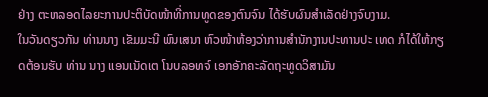ຢ່າງ ຕະຫລອດໄລຍະການປະຕິບັດໜ້າທີ່ການທູດຂອງຕົນຈົນ ໄດ້ຮັບຜົນສຳເລັດຢ່າງຈົບງາມ.
ໃນວັນດຽວກັນ ທ່ານນາງ ເຂັມມະນີ ພົນເສນາ ຫົວໜ້າຫ້ອງວ່າການສຳນັກງານປະທານປະ ເທດ ກໍໄດ້ໃຫ້ກຽດຕ້ອນຮັບ ທ່ານ ນາງ ແອນເນັດເຕ ໂນບລອທຈ໌ ເອກອັກຄະລັດຖະທູດວິສາມັນ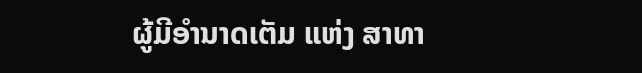ຜູ້ມີອໍານາດເຕັມ ແຫ່ງ ສາທາ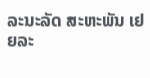ລະນະລັດ ສະຫະພັນ ເຢຍລະ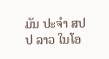ມັນ ປະຈໍາ ສປປ ລາວ ໃນໂອ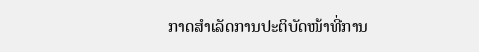ກາດສຳເລັດການປະຕິບັດໜ້າທີ່ການ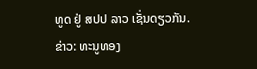ທູດ ຢູ່ ສປປ ລາວ ເຊັ່ນດຽວກັນ.
ຂ່າວ: ທະນູທອງ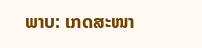ພາບ: ເກດສະໜາ